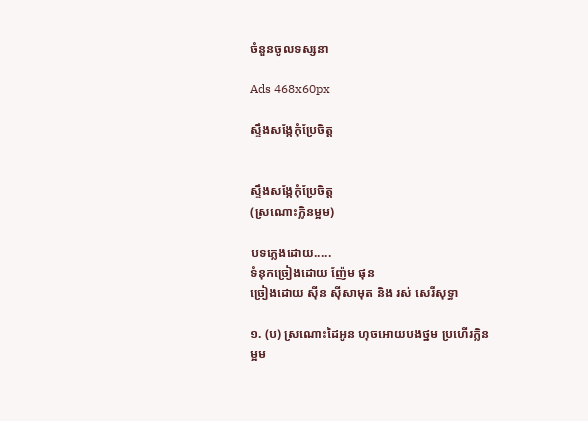ចំនួនចូលទស្សនា

Ads 468x60px

ស្ទឹងសង្កែកុំប្រែចិត្ត


ស្ទឹងសង្កែកុំប្រែចិត្ត
(ស្រណោះក្លិនម្អម)

បទភ្លេងដោយ.....
ទំនុកច្រៀងដោយ ញ៉ែម ផុន
ច្រៀងដោយ ស៊ីន ស៊ីសាមុត និង រស់ សេរីសុទ្ធា

១. (ប) ស្រណោះដៃអូន ហុចអោយបងថ្នម ប្រហើរក្លិនម្អម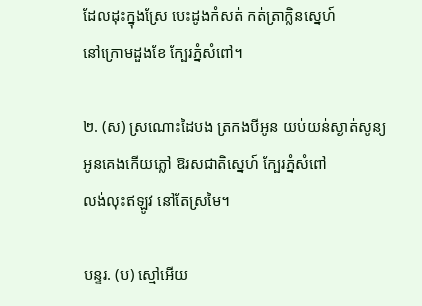ដែលដុះក្នុងស្រែ បេះដូងកំសត់ កត់ត្រាក្លិនស្នេហ៍
នៅក្រោមដួងខែ ក្បែរភ្នំសំពៅ។

២. (ស) ស្រណោះដៃបង ត្រកងបីអូន យប់យន់ស្ងាត់សូន្យ
អូនគេងកើយភ្លៅ ឱរសជាតិស្នេហ៍ ក្បែរភ្នំសំពៅ
លង់លុះឥឡូវ នៅតែស្រមៃ។

បន្ទរ. (ប) ស្មៅអើយ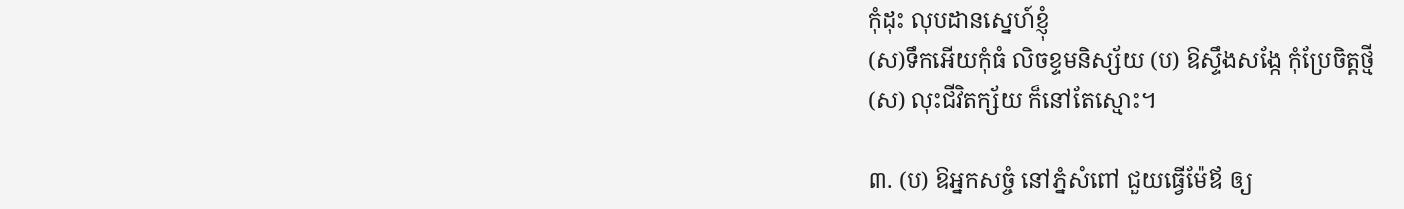កុំដុះ លុបដានស្នេហ៍ខ្ញុំ
(ស)ទឹកអើយកុំធំ លិចខ្ទមនិស្ស័យ (ប) ឱស្ទឹងសង្កែ កុំប្រែចិត្តថ្មី
(ស) លុះជីវិតក្ស័យ ក៏នៅតែស្មោះ។

៣. (ប) ឱអ្នកសច្ចំ នៅភ្នំសំពៅ ជួយធ្វើម៉ែឪ ឲ្យ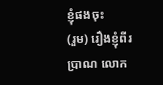ខ្ញុំផងចុះ
(រួម) រឿងខ្ញុំពីរប្រាណ លោក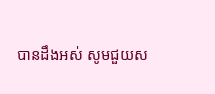បានដឹងអស់ សូមជួយស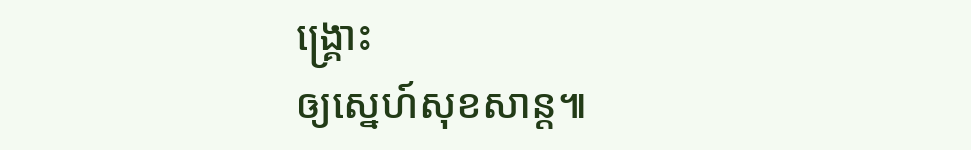ង្គ្រោះ
ឲ្យស្នេហ៍សុខសាន្ត៕